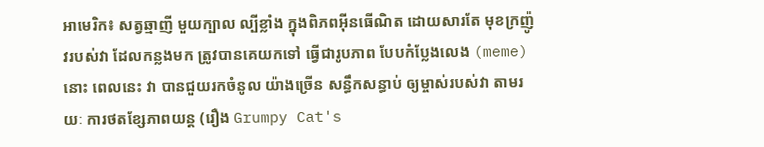អាមេរិក៖ សត្វឆ្មាញី មួយក្បាល ល្បីខ្លាំង ក្នុងពិភពអ៊ីនធើណិត ដោយសារតែ មុខក្រញ៉ូវរបស់វា ដែលកន្លងមក ត្រូវបានគេយកទៅ ធ្វើជារូបភាព បែបកំប្លែងលេង (meme) នោះ ពេលនេះ វា បានជួយរកចំនូល យ៉ាងច្រើន សន្ធឹកសន្ធាប់ ឲ្យម្ចាស់របស់វា តាមរយៈ ការថតខ្សែភាពយន្ត (រឿង Grumpy Cat's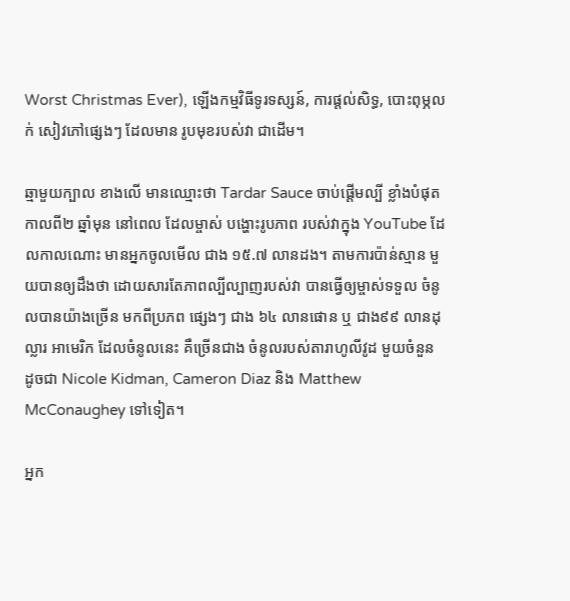Worst Christmas Ever), ឡើងកម្មវិធីទូរទស្សន៍, ការផ្តល់សិទ្ធ, បោះពុម្ភលក់ សៀវភៅផ្សេងៗ ដែលមាន រូបមុខរបស់វា ជាដើម។

ឆ្មាមួយក្បាល ខាងលើ មានឈ្មោះថា Tardar Sauce ចាប់ផ្តើមល្បី ខ្លាំងបំផុត កាលពី២ ឆ្នាំមុន នៅពេល ដែលម្ចាស់ បង្ហោះរូបភាព របស់វាក្នុង YouTube ដែលកាលណោះ មានអ្នកចូលមើល ជាង ១៥.៧ លានដង។ តាមការប៉ាន់ស្មាន មួយបានឲ្យដឹងថា ដោយសារតែភាពល្បីល្បាញរបស់វា បានធ្វើឲ្យម្ចាស់ទទួល ចំនូលបានយ៉ាងច្រើន មកពីប្រភព ផ្សេងៗ ជាង ៦៤ លានផោន ឬ ជាង៩៩ លានដុល្លារ អាមេរិក ដែលចំនូលនេះ គឺច្រើនជាង ចំនូលរបស់តារាហូលីវូដ មួយចំនួន ដូចជា Nicole Kidman, Cameron Diaz និង Matthew McConaughey ទៅទៀត។

អ្នក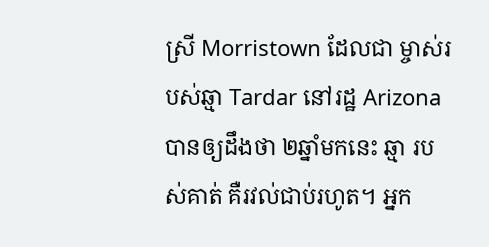ស្រី Morristown ដែលជា ម្ចាស់របស់ឆ្មា Tardar នៅរដ្ឋ Arizona បានឲ្យដឹងថា ២ឆ្នាំមកនេះ ឆ្មា របស់គាត់ គឺរវល់ជាប់រហូត។ អ្នក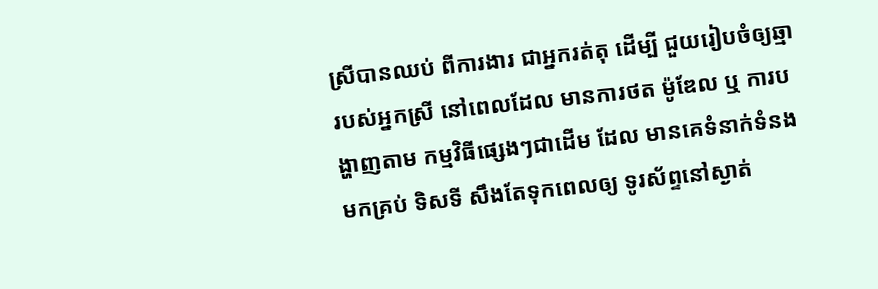ស្រីបានឈប់ ពីការងារ ជាអ្នករត់តុ ដើម្បី ជួយរៀបចំឲ្យឆ្មា របស់អ្នកស្រី នៅពេលដែល មានការថត ម៉ូឌែល ឬ ការបង្ហាញតាម កម្មវិធីផ្សេងៗជាដើម ដែល មានគេទំនាក់ទំនង មកគ្រប់ ទិសទី សឹងតែទុកពេលឲ្យ ទូរស័ព្ទនៅស្ងាត់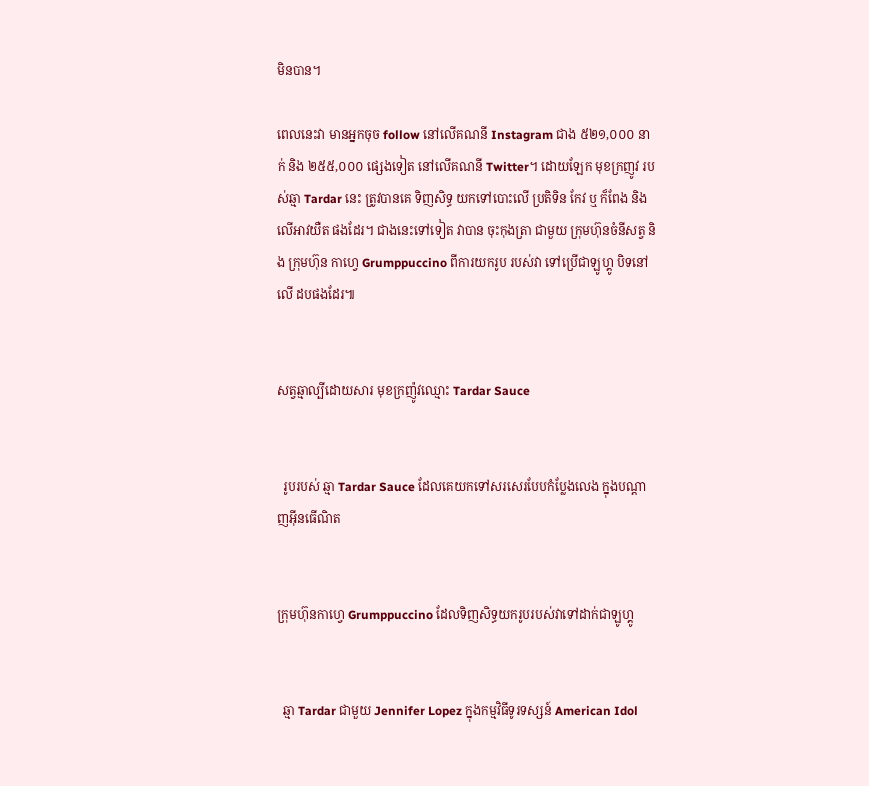មិនបាន។

ពេលនេះវា មានអ្នកចុច follow នៅលើគណនី Instagram ជាង ៥២១,០០០ នាក់ និង ២៥៥,០០០ ផ្សេងទៀត នៅលើគណនី Twitter។ ដោយឡែក មុខក្រញូវ របស់ឆ្មា Tardar នេះ ត្រូវបានគេ ទិញសិទ្ធ យកទៅបោះលើ ប្រតិទិន កែវ ឬ ក៏ពែង និង លើអាវយឺត ផងដែរ។ ជាងនេះទៅទៀត វាបាន ចុះកុងត្រា ជាមួយ ក្រុមហ៊ុនចំនីសត្វ និង ក្រុមហ៊ុន កាហ្វេ Grumppuccino ពីការយករូប របស់វា ទៅប្រើជាឡូហ្គូ បិទនៅលើ ដបផងដែរ៕


សត្វឆ្មាល្បីដោយសារ មុខក្រញ៉ូវឈ្មោះ Tardar Sauce


  រូបរបស់ ឆ្មា Tardar Sauce ដែលគេយកទៅសរសេរបែបកំប្លែងលេង ក្នុងបណ្តាញអ៊ីនធើណិត


ក្រុមហ៊ុនកាហ្វេ Grumppuccino ដែលទិញសិទ្ធយករូបរបស់វាទៅដាក់ជាឡូហ្គូ


  ឆ្មា Tardar ជាមួយ Jennifer Lopez ក្នុងកម្មវិធីទូរទស្សន៍ American Idol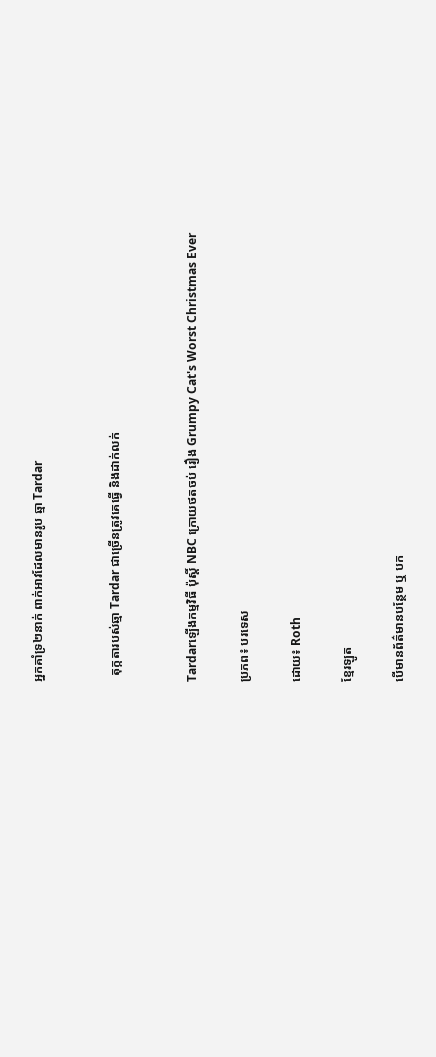អ្នកគាំទ្រ២នាក់ ពាក់អាវដែលមានរូប ឆ្មា Tardar


  តុក្កតារបស់ឆ្មា Tardar ជាច្រើនត្រូវគេធ្វើ និងដាក់លក់


Tardarឡើងកម្មវិធី ប៉ុស្តិ៍ NBC ក្រោយថតចប់ រឿង Grumpy Cat's Worst Christmas Ever

ប្រភព៖ បរទេស

ដោយ៖ Roth

ខ្មែរឡូត

បើមានព័ត៌មានបន្ថែម ឬ បក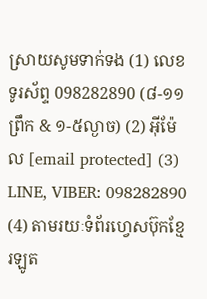ស្រាយសូមទាក់ទង (1) លេខទូរស័ព្ទ 098282890 (៨-១១ព្រឹក & ១-៥ល្ងាច) (2) អ៊ីម៉ែល [email protected] (3) LINE, VIBER: 098282890 (4) តាមរយៈទំព័រហ្វេសប៊ុកខ្មែរឡូត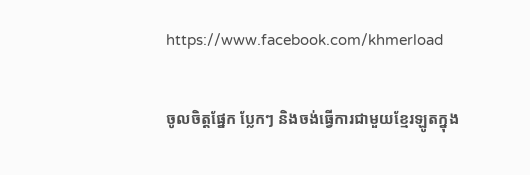https://www.facebook.com/khmerload

ចូលចិត្តផ្នែក ប្លែកៗ និងចង់ធ្វើការជាមួយខ្មែរឡូតក្នុង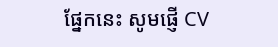ផ្នែកនេះ សូមផ្ញើ CV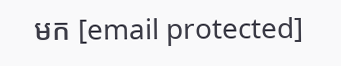មក [email protected]